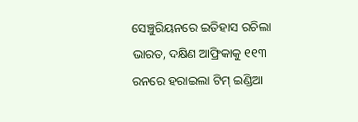ସେଞ୍ଚୁରିୟନରେ ଇତିହାସ ରଚିଲା ଭାରତ, ଦକ୍ଷିଣ ଆଫ୍ରିକାକୁ ୧୧୩ ରନରେ ହରାଇଲା ଟିମ୍ ଇଣ୍ଡିଆ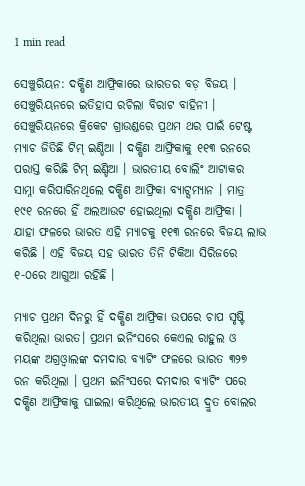1 min read

ସେଞ୍ଚୁରିୟନ: ଦକ୍ଷିଣ ଆଫ୍ରିକାରେ ଭାରତର ବଡ଼ ବିଜୟ । ସେଞ୍ଚୁରିୟନରେ ଇତିହାସ ରଚିଲା ବିରାଟ ବାହିନୀ । ସେଞ୍ଚୁରିୟନରେ କ୍ରିକେଟ ଗ୍ରାଉଣ୍ଡରେ ପ୍ରଥମ ଥର ପାଇଁ ଟେଷ୍ଟ ମ୍ୟାଚ ଜିତିଛି ଟିମ୍ ଇଣ୍ଡିଆ । ଦକ୍ଷିଣ ଆଫ୍ରିକାକୁ ୧୧୩ ରନରେ ପରାସ୍ତ କରିଛି ଟିମ୍ ଇଣ୍ଡିଆ । ଭାରତୀୟ ବୋଲିଂ ଆଟାକର ସାମ୍ନା କରିପାରିନଥିଲେ ଦକ୍ଷିଣ ଆଫ୍ରିକା ବ୍ୟାଟ୍ସମ୍ୟାନ । ମାତ୍ର ୧୯୧ ରନରେ ହିଁ ଅଲଆଉଟ ହୋଇଥିଲା ଦକ୍ଷିଣ ଆଫ୍ରିକା । ଯାହା ଫଳରେ ଭାରତ ଏହି ମ୍ୟାଚକୁ ୧୧୩ ରନରେ ବିଜୟ ଲାଭ କରିଛି । ଏହି ବିଜୟ ସହ ଭାରତ ତିନି ଟିକିଆ ସିରିଜରେ ୧-୦ରେ ଆଗୁଆ ରହିଛି ।

ମ୍ୟାଚ ପ୍ରଥମ ଦିନରୁ ହିଁ ଦକ୍ଷିଣ ଆଫ୍ରିକା ଉପରେ ଚାପ ସୃଷ୍ଟି କରିଥିଲା ଭାରତ। ପ୍ରଥମ ଇନିଂସରେ କେଏଲ ରାହୁଲ ଓ ମୟଙ୍କ ଅଗ୍ରଓ୍ୱାଲଙ୍କ ଦମଦାର ବ୍ୟାଟିଂ ଫଳରେ ଭାରତ ୩୨୭ ରନ କରିଥିଲା । ପ୍ରଥମ ଇନିଂସରେ ଦମଦାର ବ୍ୟାଟିଂ ପରେ ଦକ୍ଷିଣ ଆଫ୍ରିକାକୁ ଘାଇଲା କରିଥିଲେ ଭାରତୀୟ ଦ୍ରୁତ ବୋଲର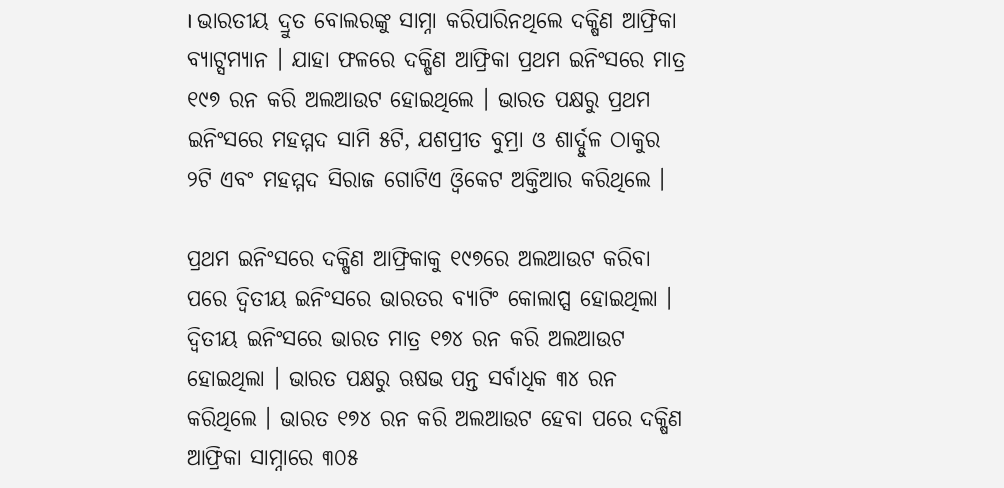। ଭାରତୀୟ ଦ୍ରୁତ ବୋଲରଙ୍କୁ ସାମ୍ନା କରିପାରିନଥିଲେ ଦକ୍ଷିଣ ଆଫ୍ରିକା ବ୍ୟାଟ୍ସମ୍ୟାନ । ଯାହା ଫଳରେ ଦକ୍ଷିଣ ଆଫ୍ରିକା ପ୍ରଥମ ଇନିଂସରେ ମାତ୍ର ୧୯୭ ରନ କରି ଅଲଆଉଟ ହୋଇଥିଲେ । ଭାରତ ପକ୍ଷରୁ ପ୍ରଥମ ଇନିଂସରେ ମହମ୍ମଦ ସାମି ୫ଟି, ଯଶପ୍ରୀତ ବୁମ୍ରା ଓ ଶାର୍ଦ୍ଦୁଳ ଠାକୁର ୨ଟି ଏବଂ ମହମ୍ମଦ ସିରାଜ ଗୋଟିଏ ଓ୍ୱିକେଟ ଅକ୍ତିଆର କରିଥିଲେ ।

ପ୍ରଥମ ଇନିଂସରେ ଦକ୍ଷିଣ ଆଫ୍ରିକାକୁ ୧୯୭ରେ ଅଲଆଉଟ କରିବା ପରେ ଦ୍ୱିତୀୟ ଇନିଂସରେ ଭାରତର ବ୍ୟାଟିଂ କୋଲାପ୍ସ ହୋଇଥିଲା । ଦ୍ୱିତୀୟ ଇନିଂସରେ ଭାରତ ମାତ୍ର ୧୭୪ ରନ କରି ଅଲଆଉଟ ହୋଇଥିଲା । ଭାରତ ପକ୍ଷରୁ ଋଷଭ ପନ୍ତ ସର୍ବାଧିକ ୩୪ ରନ କରିଥିଲେ । ଭାରତ ୧୭୪ ରନ କରି ଅଲଆଉଟ ହେବା ପରେ ଦକ୍ଷିଣ ଆଫ୍ରିକା ସାମ୍ନାରେ ୩୦୫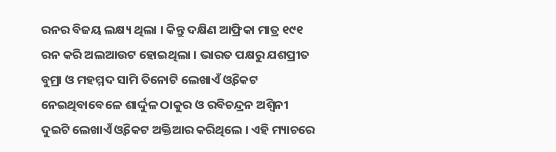ରନର ବିଜୟ ଲକ୍ଷ୍ୟ ଥିଲା । କିନ୍ତୁ ଦକ୍ଷିଣ ଆଫ୍ରିକା ମାତ୍ର ୧୯୧ ରନ କରି ଅଲଆଉଟ ହୋଇଥିଲା । ଭାରତ ପକ୍ଷରୁ ଯଶପ୍ରୀତ ବୁମ୍ରା ଓ ମହମ୍ମଦ ସାମି ତିନୋଟି ଲେଖାଏଁ ଓ୍ୱିକେଟ ନେଇଥିବାବେଳେ ଶାର୍ଦ୍ଦୁଳ ଠାକୁର ଓ ରବିଚନ୍ଦ୍ରନ ଅଶ୍ୱିନୀ ଦୁଇଟି ଲେଖାଏଁ ଓ୍ୱିକେଟ ଅକ୍ତିଆର କରିଥିଲେ । ଏହି ମ୍ୟାଚରେ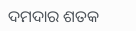ଦମଦାର ଶତକ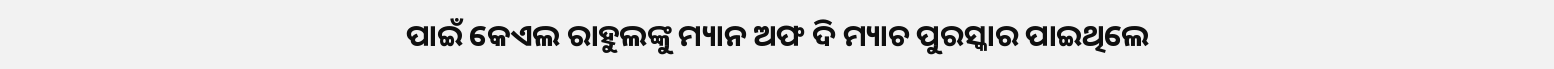ପାଇଁ କେଏଲ ରାହୁଲଙ୍କୁ ମ୍ୟାନ ଅଫ ଦି ମ୍ୟାଚ ପୁରସ୍କାର ପାଇଥିଲେ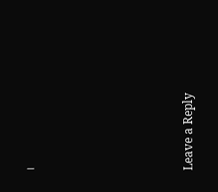।







Leave a Reply